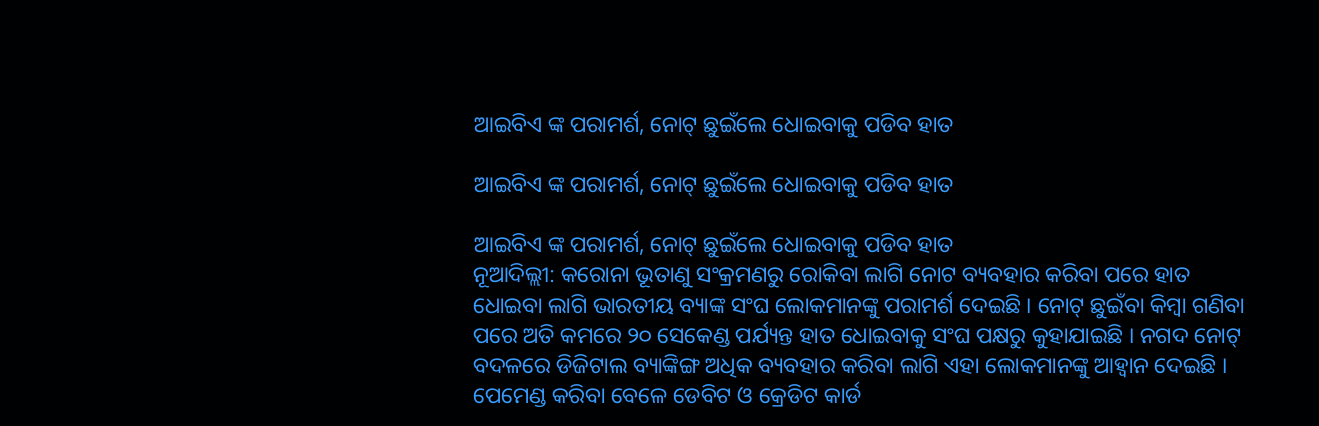ଆଇବିଏ ଙ୍କ ପରାମର୍ଶ, ନୋଟ୍ ଛୁଇଁଲେ ଧୋଇବାକୁ ପଡିବ ହାତ

ଆଇବିଏ ଙ୍କ ପରାମର୍ଶ, ନୋଟ୍ ଛୁଇଁଲେ ଧୋଇବାକୁ ପଡିବ ହାତ

ଆଇବିଏ ଙ୍କ ପରାମର୍ଶ, ନୋଟ୍ ଛୁଇଁଲେ ଧୋଇବାକୁ ପଡିବ ହାତ
ନୂଆଦିଲ୍ଲୀ: କରୋନା ଭୂତାଣୁ ସଂକ୍ରମଣରୁ ରୋକିବା ଲାଗି ନୋଟ ବ୍ୟବହାର କରିବା ପରେ ହାତ ଧୋଇବା ଲାଗି ଭାରତୀୟ ବ୍ୟାଙ୍କ ସଂଘ ଲୋକମାନଙ୍କୁ ପରାମର୍ଶ ଦେଇଛି । ନୋଟ୍ ଛୁଇଁବା କିମ୍ବା ଗଣିବା ପରେ ଅତି କମରେ ୨୦ ସେକେଣ୍ଡ ପର୍ଯ୍ୟନ୍ତ ହାତ ଧୋଇବାକୁ ସଂଘ ପକ୍ଷରୁ କୁହାଯାଇଛି । ନଗଦ ନୋଟ୍ ବଦଳରେ ଡିଜିଟାଲ ବ୍ୟାଙ୍କିଙ୍ଗ ଅଧିକ ବ୍ୟବହାର କରିବା ଲାଗି ଏହା ଲୋକମାନଙ୍କୁ ଆହ୍ୱାନ ଦେଇଛି । ପେମେଣ୍ଡ କରିବା ବେଳେ ଡେବିଟ ଓ କ୍ରେଡିଟ କାର୍ଡ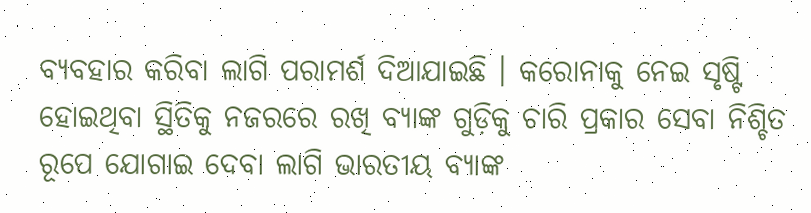ବ୍ୟବହାର କରିବା ଲାଗି ପରାମର୍ଶ ଦିଆଯାଇଛି । କରୋନାକୁ ନେଇ ସୃଷ୍ଟି ହୋଇଥିବା ସ୍ଥିତିକୁ ନଜରରେ ରଖି ବ୍ୟାଙ୍କ ଗୁଡ଼ିକୁ ଚାରି ପ୍ରକାର ସେବା ନିଶ୍ଚିତ ରୂପେ ଯୋଗାଇ ଦେବା ଲାଗି ଭାରତୀୟ ବ୍ୟାଙ୍କ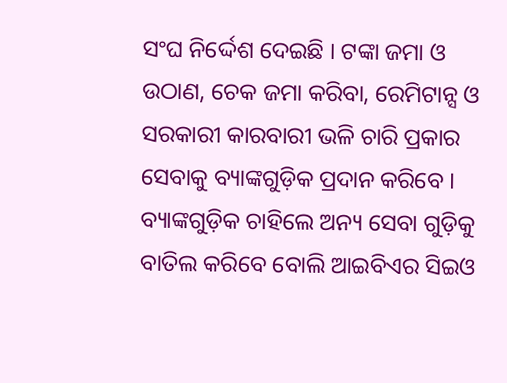ସଂଘ ନିର୍ଦ୍ଦେଶ ଦେଇଛି । ଟଙ୍କା ଜମା ଓ ଉଠାଣ, ଚେକ ଜମା କରିବା, ରେମିଟାନ୍ସ ଓ ସରକାରୀ କାରବାରୀ ଭଳି ଚାରି ପ୍ରକାର ସେବାକୁ ବ୍ୟାଙ୍କଗୁଡ଼ିକ ପ୍ରଦାନ କରିବେ । ବ୍ୟାଙ୍କଗୁଡ଼ିକ ଚାହିଲେ ଅନ୍ୟ ସେବା ଗୁଡ଼ିକୁ ବାତିଲ କରିବେ ବୋଲି ଆଇବିଏର ସିଇଓ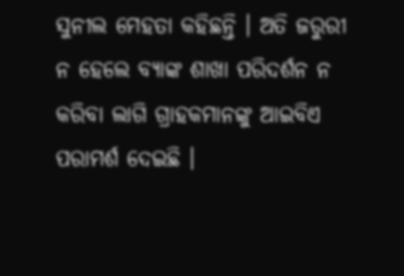ସୁନୀଲ ମେହତା କହିଛନ୍ତି । ଅତି ଜରୁରୀ ନ ହେଲେ ବ୍ୟାଙ୍କ ଶାଖା ପରିଦର୍ଶନ ନ କରିବା ଲାଗି ଗ୍ରାହକମାନଙ୍କୁ ଆଇବିଏ ପରାମର୍ଶ ଦେଇଛି ।